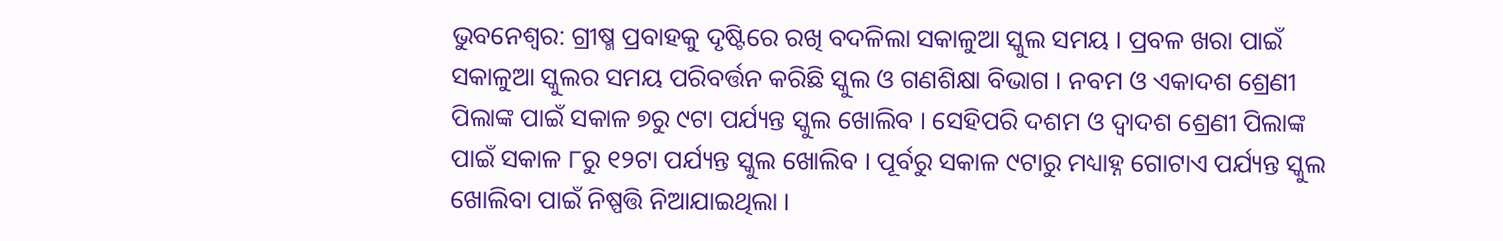ଭୁବନେଶ୍ୱର: ଗ୍ରୀଷ୍ମ ପ୍ରବାହକୁ ଦୃଷ୍ଟିରେ ରଖି ବଦଳିଲା ସକାଳୁଆ ସ୍କୁଲ ସମୟ । ପ୍ରବଳ ଖରା ପାଇଁ ସକାଳୁଆ ସ୍କୁଲର ସମୟ ପରିବର୍ତ୍ତନ କରିଛି ସ୍କୁଲ ଓ ଗଣଶିକ୍ଷା ବିଭାଗ । ନବମ ଓ ଏକାଦଶ ଶ୍ରେଣୀ ପିଲାଙ୍କ ପାଇଁ ସକାଳ ୭ରୁ ୯ଟା ପର୍ଯ୍ୟନ୍ତ ସ୍କୁଲ ଖୋଲିବ । ସେହିପରି ଦଶମ ଓ ଦ୍ଵାଦଶ ଶ୍ରେଣୀ ପିଲାଙ୍କ ପାଇଁ ସକାଳ ୮ରୁ ୧୨ଟା ପର୍ଯ୍ୟନ୍ତ ସ୍କୁଲ ଖୋଲିବ । ପୂର୍ବରୁ ସକାଳ ୯ଟାରୁ ମଧ୍ୟାହ୍ନ ଗୋଟାଏ ପର୍ଯ୍ୟନ୍ତ ସ୍କୁଲ ଖୋଲିବା ପାଇଁ ନିଷ୍ପତ୍ତି ନିଆଯାଇଥିଲା ।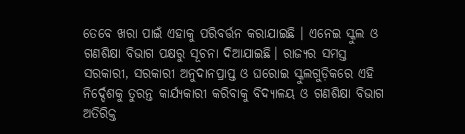ତେବେ ଖରା ପାଇଁ ଏହାକୁ ପରିବର୍ତ୍ତନ କରାଯାଇଛି । ଏନେଇ ସ୍କୁଲ ଓ ଗଣଶିକ୍ଷା ବିଭାଗ ପକ୍ଷରୁ ସୂଚନା ଦିଆଯାଇଛି। ରାଜ୍ୟର ସମସ୍ତ ସରକାରୀ, ସରକାରୀ ଅନୁଦାନପ୍ରାପ୍ତ ଓ ଘରୋଇ ସ୍କୁଲଗୁଡ଼ିକରେ ଏହି ନିର୍ଦ୍ଦେଶକୁ ତୁରନ୍ତ କାର୍ଯ୍ୟକାରୀ କରିବାକୁ ବିଦ୍ୟାଳୟ ଓ ଗଣଶିକ୍ଷା ବିଭାଗ ଅତିରିକ୍ତ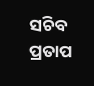ସଚିବ ପ୍ରତାପ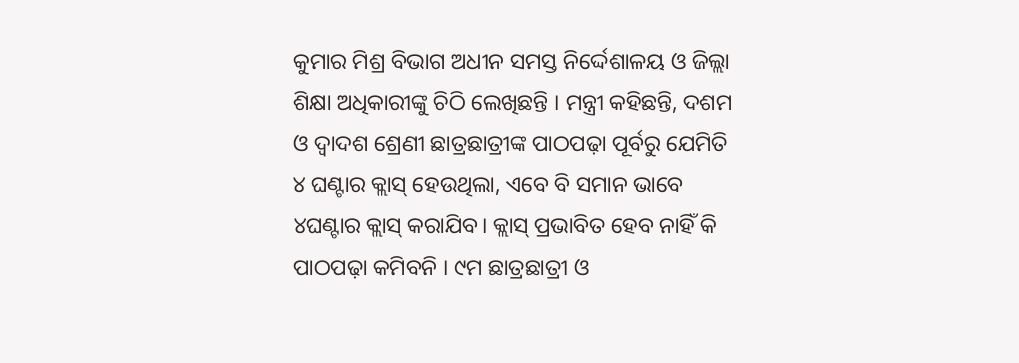କୁମାର ମିଶ୍ର ବିଭାଗ ଅଧୀନ ସମସ୍ତ ନିର୍ଦ୍ଦେଶାଳୟ ଓ ଜିଲ୍ଲା ଶିକ୍ଷା ଅଧିକାରୀଙ୍କୁ ଚିଠି ଲେଖିଛନ୍ତି । ମନ୍ତ୍ରୀ କହିଛନ୍ତି, ଦଶମ ଓ ଦ୍ବାଦଶ ଶ୍ରେଣୀ ଛାତ୍ରଛାତ୍ରୀଙ୍କ ପାଠପଢ଼ା ପୂର୍ବରୁ ଯେମିତି ୪ ଘଣ୍ଟାର କ୍ଲାସ୍ ହେଉଥିଲା, ଏବେ ବି ସମାନ ଭାବେ ୪ଘଣ୍ଟାର କ୍ଲାସ୍ କରାଯିବ। କ୍ଲାସ୍ ପ୍ରଭାବିତ ହେବ ନାହିଁ କି ପାଠପଢ଼ା କମିବନି । ୯ମ ଛାତ୍ରଛାତ୍ରୀ ଓ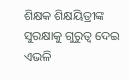ଶିକ୍ଷକ ଶିକ୍ଷୟିତ୍ରୀଙ୍କ ସୁରକ୍ଷାକୁ ଗୁରୁତ୍ବ ଦେଇ ଏଭଳି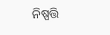ନିଷ୍ପତ୍ତି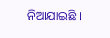ନିଆଯାଇଛି ।